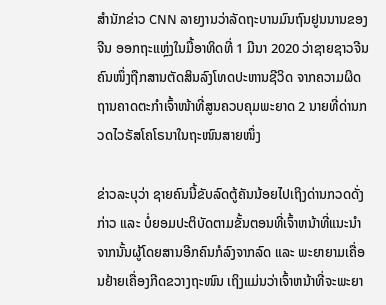ສຳນັກຂ່າວ CNN ລາຍງານວ່າລັດຖະບານມົນຖົນຢູນນານຂອງຈີນ ອອກຖະແຫຼ່ງໃນມື້ອາທິດທີ່ 1 ມີນາ 2020 ວ່າຊາຍຊາວຈີນຄົນໜຶ່ງຖືກສານຕັດສິນລົງໂທດປະຫານຊີວິດ ຈາກຄວາມຜິດຖານຄາດຕະກຳເຈົ້າໜ້າທີ່ສູນຄວບຄຸມພະຍາດ 2 ນາຍທີ່ດ່ານກວດໄວຣັສໂຄໂຣນາໃນຖະໜົນສາຍໜຶ່ງ

ຂ່າວລະບຸວ່າ ຊາຍຄົນນີ້ຂັບລົດຕູ້ຄັນນ້ອຍໄປເຖິງດ່ານກວດດັ່ງກ່າວ ແລະ ບໍ່ຍອມປະຕິບັດຕາມຂັ້ນຕອນທີ່ເຈົ້າຫນ້າທີ່ແນະນຳ ຈາກນັ້ນຜູ້ໂດຍສານອີກຄົນກໍລົງຈາກລົດ ແລະ ພະຍາຍາມເຄື່ອນຢ້າຍເຄື່ອງກີດຂວາງຖະໜົນ ເຖິງແມ່ນວ່າເຈົ້າຫນ້າທີ່ຈະພະຍາ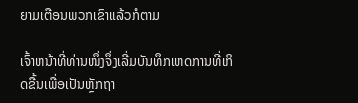ຍາມເຕືອນພວກເຂົາແລ້ວກໍຕາມ

ເຈົ້າຫນ້າທີ່ທ່ານໜຶ່ງຈຶ່ງເລີ່ມບັນທຶກເຫດການທີ່ເກິດຂື້ນເພື່ອເປັນຫຼັກຖາ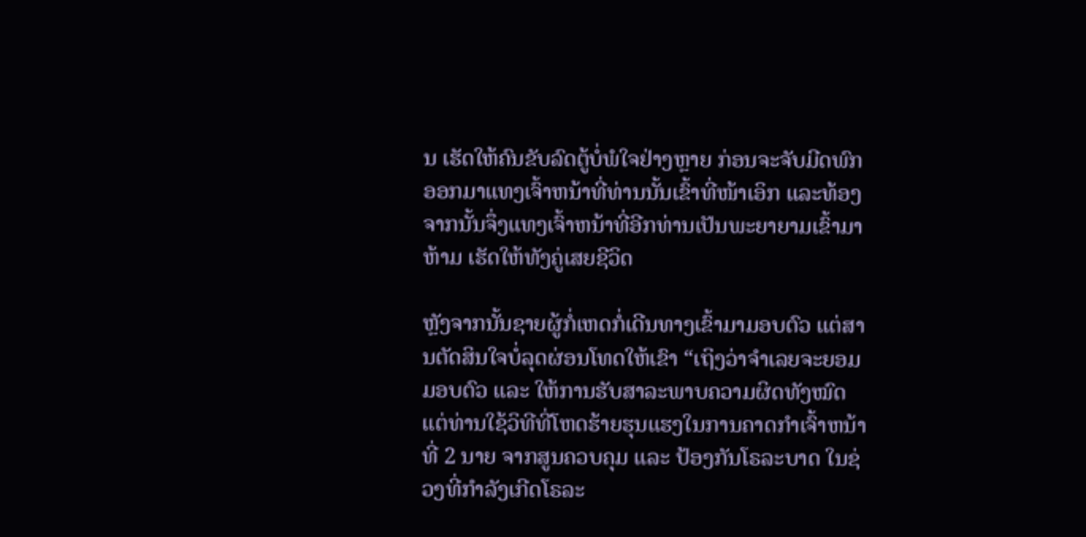ນ ເຮັດໃຫ້ຄົນຂັບລົດຕູ້ບໍ່ພໍໃຈຢ່າງຫຼາຍ ກ່ອນຈະຈັບມີດພົກອອກມາແທງເຈົ້າຫນ້າທີ່ທ່ານນັ້ນເຂົ້າທີ່ໜ້າເອິກ ແລະທ້ອງ ຈາກນັ້ນຈຶ່ງແທງເຈົ້າຫນ້າທີ່ອີກທ່ານເປັນພະຍາຍາມເຂົ້າມາຫ້າມ ເຮັດໃຫ້ທັງຄູ່ເສຍຊີວິດ

ຫຼັງຈາກນັ້ນຊາຍຜູ້ກໍ່ເຫດກໍ່ເດີນທາງເຂົ້າມາມອບຕົວ ແຕ່ສານຕັດສິນໃຈບໍ່ລຸດຜ່ອນໂທດໃຫ້ເຂົາ “ເຖິງວ່າຈຳເລຍຈະຍອມມອບຕົວ ແລະ ໃຫ້ການຮັບສາລະພາບຄວາມຜິດທັງໝົດ ແຕ່ທ່ານໃຊ້ວິທີທີ່ໂຫດຮ້າຍຮຸນແຮງໃນການຄາດກຳເຈົ້າຫນ້າທີ່ 2 ນາຍ ຈາກສູນຄວບຄຸມ ແລະ ປ້ອງກັນໂຣລະບາດ ໃນຊ່ວງທີ່ກຳລັງເກີດໂຣລະ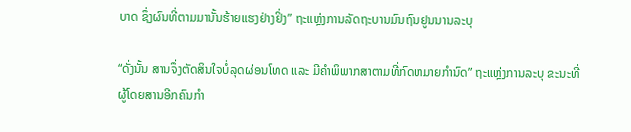ບາດ ຊຶ່ງຜົນທີ່ຕາມມານັ້ນຮ້າຍແຮງຢ່າງຢິ່ງ” ຖະແຫຼ່ງການລັດຖະບານມົນຖົນຢູນນານລະບຸ

“ດັ່ງນັ້ນ ສານຈຶ່ງຕັດສິນໃຈບໍ່ລຸດຜ່ອນໂທດ ແລະ ມີຄຳພິພາກສາຕາມທີ່ກົດຫມາຍກຳນົດ” ຖະແຫຼ່ງການລະບຸ ຂະນະທີ່ຜູ້ໂດຍສານອີກຄົນກຳ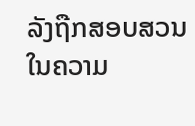ລັງຖືກສອບສວນໃນຄວາມ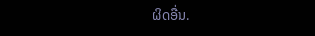ຜິດອື່ນ.